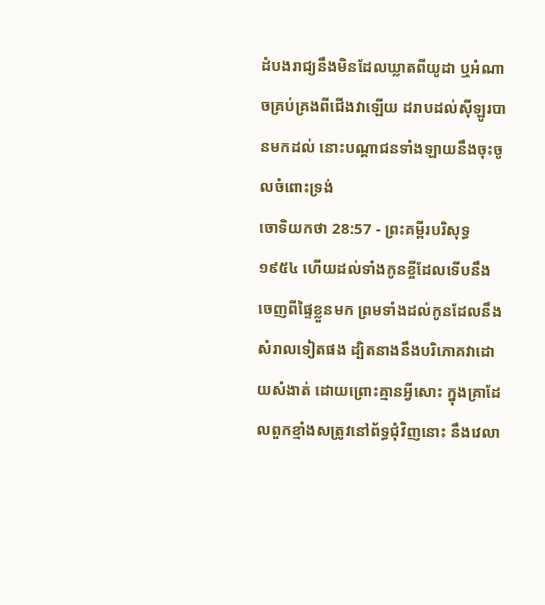ដំបងរាជ្យនឹងមិនដែលឃ្លាតពីយូដា ឬអំណាចគ្រប់គ្រងពីជើងវាឡើយ ដរាបដល់ស៊ីឡូរបានមកដល់ នោះបណ្តាជនទាំងឡាយនឹងចុះចូលចំពោះទ្រង់
ចោទិយកថា 28:57 - ព្រះគម្ពីរបរិសុទ្ធ ១៩៥៤ ហើយដល់ទាំងកូនខ្ចីដែលទើបនឹងចេញពីផ្ទៃខ្លួនមក ព្រមទាំងដល់កូនដែលនឹងសំរាលទៀតផង ដ្បិតនាងនឹងបរិភោគវាដោយសំងាត់ ដោយព្រោះគ្មានអ្វីសោះ ក្នុងគ្រាដែលពួកខ្មាំងសត្រូវនៅព័ទ្ធជុំវិញនោះ នឹងវេលា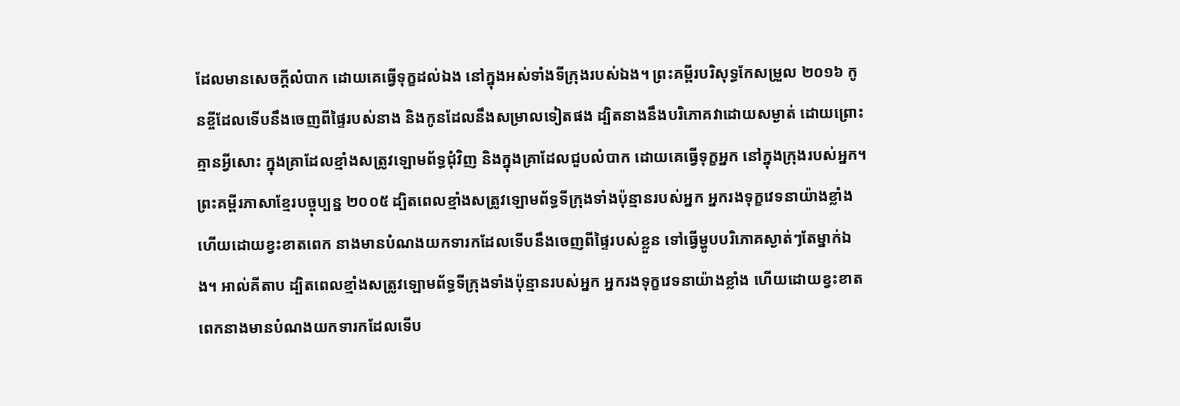ដែលមានសេចក្ដីលំបាក ដោយគេធ្វើទុក្ខដល់ឯង នៅក្នុងអស់ទាំងទីក្រុងរបស់ឯង។ ព្រះគម្ពីរបរិសុទ្ធកែសម្រួល ២០១៦ កូនខ្ចីដែលទើបនឹងចេញពីផ្ទៃរបស់នាង និងកូនដែលនឹងសម្រាលទៀតផង ដ្បិតនាងនឹងបរិភោគវាដោយសម្ងាត់ ដោយព្រោះគ្មានអ្វីសោះ ក្នុងគ្រាដែលខ្មាំងសត្រូវឡោមព័ទ្ធជុំវិញ និងក្នុងគ្រាដែលជួបលំបាក ដោយគេធ្វើទុក្ខអ្នក នៅក្នុងក្រុងរបស់អ្នក។ ព្រះគម្ពីរភាសាខ្មែរបច្ចុប្បន្ន ២០០៥ ដ្បិតពេលខ្មាំងសត្រូវឡោមព័ទ្ធទីក្រុងទាំងប៉ុន្មានរបស់អ្នក អ្នករងទុក្ខវេទនាយ៉ាងខ្លាំង ហើយដោយខ្វះខាតពេក នាងមានបំណងយកទារកដែលទើបនឹងចេញពីផ្ទៃរបស់ខ្លួន ទៅធ្វើម្ហូបបរិភោគស្ងាត់ៗតែម្នាក់ឯង។ អាល់គីតាប ដ្បិតពេលខ្មាំងសត្រូវឡោមព័ទ្ធទីក្រុងទាំងប៉ុន្មានរបស់អ្នក អ្នករងទុក្ខវេទនាយ៉ាងខ្លាំង ហើយដោយខ្វះខាតពេកនាងមានបំណងយកទារកដែលទើប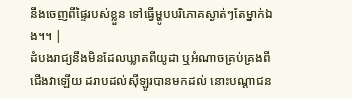នឹងចេញពីផ្ទៃរបស់ខ្លួន ទៅធ្វើម្ហូបបរិភោគស្ងាត់ៗតែម្នាក់ឯង។។ |
ដំបងរាជ្យនឹងមិនដែលឃ្លាតពីយូដា ឬអំណាចគ្រប់គ្រងពីជើងវាឡើយ ដរាបដល់ស៊ីឡូរបានមកដល់ នោះបណ្តាជន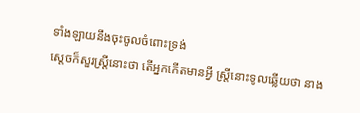ទាំងឡាយនឹងចុះចូលចំពោះទ្រង់
ស្តេចក៏សួរស្ត្រីនោះថា តើអ្នកកើតមានអ្វី ស្ត្រីនោះទូលឆ្លើយថា នាង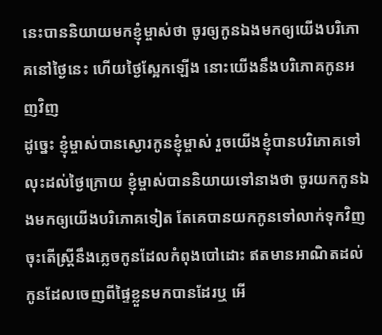នេះបាននិយាយមកខ្ញុំម្ចាស់ថា ចូរឲ្យកូនឯងមកឲ្យយើងបរិភោគនៅថ្ងៃនេះ ហើយថ្ងៃស្អែកឡើង នោះយើងនឹងបរិភោគកូនអញវិញ
ដូច្នេះ ខ្ញុំម្ចាស់បានស្ងោរកូនខ្ញុំម្ចាស់ រួចយើងខ្ញុំបានបរិភោគទៅ លុះដល់ថ្ងៃក្រោយ ខ្ញុំម្ចាស់បាននិយាយទៅនាងថា ចូរយកកូនឯងមកឲ្យយើងបរិភោគទៀត តែគេបានយកកូនទៅលាក់ទុកវិញ
ចុះតើស្ត្រីនឹងភ្លេចកូនដែលកំពុងបៅដោះ ឥតមានអាណិតដល់កូនដែលចេញពីផ្ទៃខ្លួនមកបានដែរឬ អើ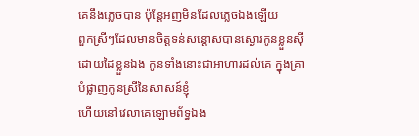គេនឹងភ្លេចបាន ប៉ុន្តែអញមិនដែលភ្លេចឯងឡើយ
ពួកស្រីៗដែលមានចិត្តទន់សន្តោសបានស្ងោរកូនខ្លួនស៊ី ដោយដៃខ្លួនឯង កូនទាំងនោះជាអាហារដល់គេ ក្នុងគ្រាបំផ្លាញកូនស្រីនៃសាសន៍ខ្ញុំ
ហើយនៅវេលាគេឡោមព័ទ្ធឯង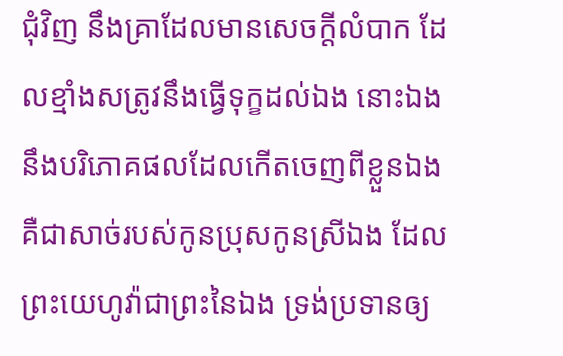ជុំវិញ នឹងគ្រាដែលមានសេចក្ដីលំបាក ដែលខ្មាំងសត្រូវនឹងធ្វើទុក្ខដល់ឯង នោះឯងនឹងបរិភោគផលដែលកើតចេញពីខ្លួនឯង គឺជាសាច់របស់កូនប្រុសកូនស្រីឯង ដែលព្រះយេហូវ៉ាជាព្រះនៃឯង ទ្រង់ប្រទានឲ្យ